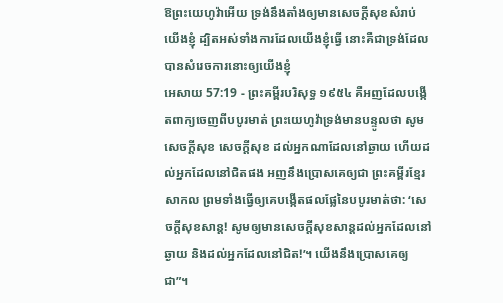ឱព្រះយេហូវ៉ាអើយ ទ្រង់នឹងតាំងឲ្យមានសេចក្ដីសុខសំរាប់យើងខ្ញុំ ដ្បិតអស់ទាំងការដែលយើងខ្ញុំធ្វើ នោះគឺជាទ្រង់ដែលបានសំរេចការនោះឲ្យយើងខ្ញុំ
អេសាយ 57:19 - ព្រះគម្ពីរបរិសុទ្ធ ១៩៥៤ គឺអញដែលបង្កើតពាក្យចេញពីបបូរមាត់ ព្រះយេហូវ៉ាទ្រង់មានបន្ទូលថា សូមសេចក្ដីសុខ សេចក្ដីសុខ ដល់អ្នកណាដែលនៅឆ្ងាយ ហើយដល់អ្នកដែលនៅជិតផង អញនឹងប្រោសគេឲ្យជា ព្រះគម្ពីរខ្មែរសាកល ព្រមទាំងធ្វើឲ្យគេបង្កើតផលផ្លែនៃបបូរមាត់ថា: ‘សេចក្ដីសុខសាន្ត! សូមឲ្យមានសេចក្ដីសុខសាន្តដល់អ្នកដែលនៅឆ្ងាយ និងដល់អ្នកដែលនៅជិត!’។ យើងនឹងប្រោសគេឲ្យជា”។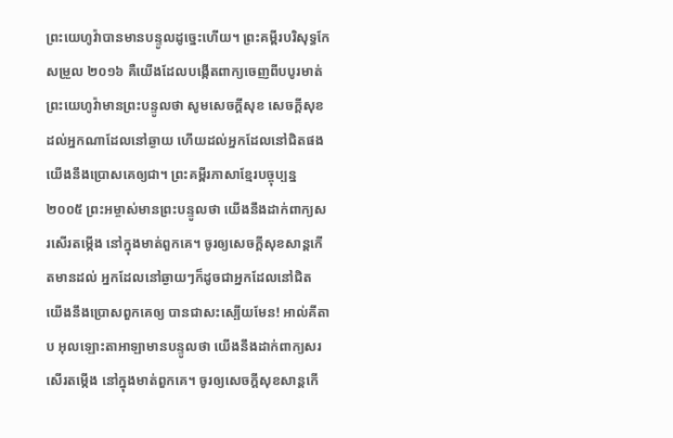ព្រះយេហូវ៉ាបានមានបន្ទូលដូច្នេះហើយ។ ព្រះគម្ពីរបរិសុទ្ធកែសម្រួល ២០១៦ គឺយើងដែលបង្កើតពាក្យចេញពីបបូរមាត់ ព្រះយេហូវ៉ាមានព្រះបន្ទូលថា សូមសេចក្ដីសុខ សេចក្ដីសុខ ដល់អ្នកណាដែលនៅឆ្ងាយ ហើយដល់អ្នកដែលនៅជិតផង យើងនឹងប្រោសគេឲ្យជា។ ព្រះគម្ពីរភាសាខ្មែរបច្ចុប្បន្ន ២០០៥ ព្រះអម្ចាស់មានព្រះបន្ទូលថា យើងនឹងដាក់ពាក្យសរសើរតម្កើង នៅក្នុងមាត់ពួកគេ។ ចូរឲ្យសេចក្ដីសុខសាន្តកើតមានដល់ អ្នកដែលនៅឆ្ងាយៗក៏ដូចជាអ្នកដែលនៅជិត យើងនឹងប្រោសពួកគេឲ្យ បានជាសះស្បើយមែន! អាល់គីតាប អុលឡោះតាអាឡាមានបន្ទូលថា យើងនឹងដាក់ពាក្យសរសើរតម្កើង នៅក្នុងមាត់ពួកគេ។ ចូរឲ្យសេចក្ដីសុខសាន្តកើ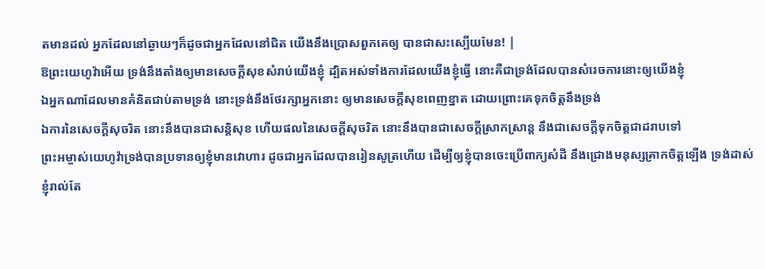តមានដល់ អ្នកដែលនៅឆ្ងាយៗក៏ដូចជាអ្នកដែលនៅជិត យើងនឹងប្រោសពួកគេឲ្យ បានជាសះស្បើយមែន! |
ឱព្រះយេហូវ៉ាអើយ ទ្រង់នឹងតាំងឲ្យមានសេចក្ដីសុខសំរាប់យើងខ្ញុំ ដ្បិតអស់ទាំងការដែលយើងខ្ញុំធ្វើ នោះគឺជាទ្រង់ដែលបានសំរេចការនោះឲ្យយើងខ្ញុំ
ឯអ្នកណាដែលមានគំនិតជាប់តាមទ្រង់ នោះទ្រង់នឹងថែរក្សាអ្នកនោះ ឲ្យមានសេចក្ដីសុខពេញខ្នាត ដោយព្រោះគេទុកចិត្តនឹងទ្រង់
ឯការនៃសេចក្ដីសុចរិត នោះនឹងបានជាសន្តិសុខ ហើយផលនៃសេចក្ដីសុចរិត នោះនឹងបានជាសេចក្ដីស្រាកស្រាន្ត នឹងជាសេចក្ដីទុកចិត្តជាដរាបទៅ
ព្រះអម្ចាស់យេហូវ៉ាទ្រង់បានប្រទានឲ្យខ្ញុំមានវោហារ ដូចជាអ្នកដែលបានរៀនសូត្រហើយ ដើម្បីឲ្យខ្ញុំបានចេះប្រើពាក្យសំដី នឹងជ្រោងមនុស្សគ្រាកចិត្តឡើង ទ្រង់ដាស់ខ្ញុំរាល់តែ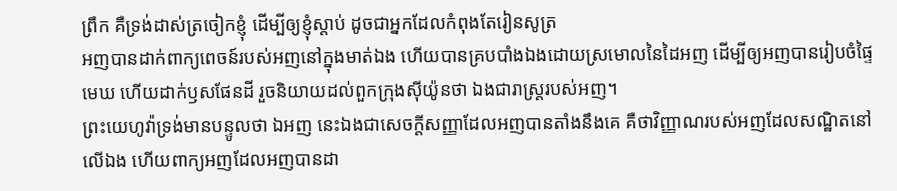ព្រឹក គឺទ្រង់ដាស់ត្រចៀកខ្ញុំ ដើម្បីឲ្យខ្ញុំស្តាប់ ដូចជាអ្នកដែលកំពុងតែរៀនសូត្រ
អញបានដាក់ពាក្យពេចន៍របស់អញនៅក្នុងមាត់ឯង ហើយបានគ្របបាំងឯងដោយស្រមោលនៃដៃអញ ដើម្បីឲ្យអញបានរៀបចំផ្ទៃមេឃ ហើយដាក់ឫសផែនដី រួចនិយាយដល់ពួកក្រុងស៊ីយ៉ូនថា ឯងជារាស្ត្ររបស់អញ។
ព្រះយេហូវ៉ាទ្រង់មានបន្ទូលថា ឯអញ នេះឯងជាសេចក្ដីសញ្ញាដែលអញបានតាំងនឹងគេ គឺថាវិញ្ញាណរបស់អញដែលសណ្ឋិតនៅលើឯង ហើយពាក្យអញដែលអញបានដា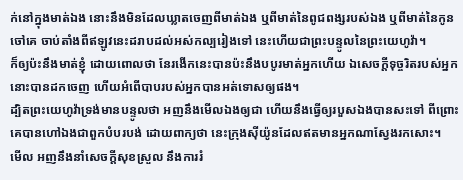ក់នៅក្នុងមាត់ឯង នោះនឹងមិនដែលឃ្លាតចេញពីមាត់ឯង ឬពីមាត់នៃពូជពង្សរបស់ឯង ឬពីមាត់នៃកូនចៅគេ ចាប់តាំងពីឥឡូវនេះដរាបដល់អស់កល្បរៀងទៅ នេះហើយជាព្រះបន្ទូលនៃព្រះយេហូវ៉ា។
ក៏ឲ្យប៉ះនឹងមាត់ខ្ញុំ ដោយពោលថា នែរងើកនេះបានប៉ះនឹងបបូរមាត់អ្នកហើយ ឯសេចក្ដីទុច្ចរិតរបស់អ្នក នោះបានដកចេញ ហើយអំពើបាបរបស់អ្នកបានអត់ទោសឲ្យផង។
ដ្បិតព្រះយេហូវ៉ាទ្រង់មានបន្ទូលថា អញនឹងមើលឯងឲ្យជា ហើយនឹងធ្វើឲ្យរបួសឯងបានសះទៅ ពីព្រោះគេបានហៅឯងជាពួកបំបរបង់ ដោយពាក្យថា នេះក្រុងស៊ីយ៉ូនដែលឥតមានអ្នកណាស្វែងរកសោះ។
មើល អញនឹងនាំសេចក្ដីសុខស្រួល នឹងការរំ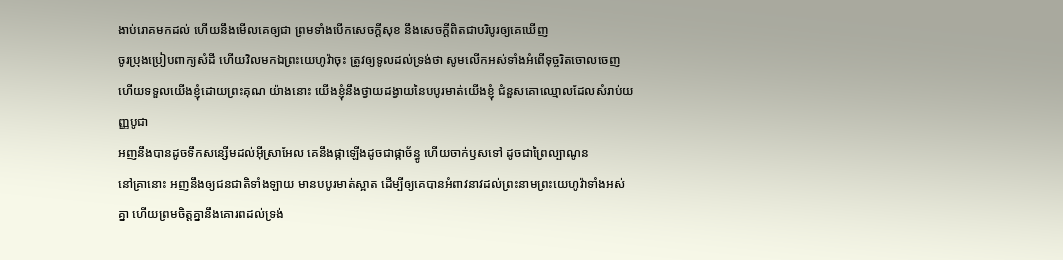ងាប់រោគមកដល់ ហើយនឹងមើលគេឲ្យជា ព្រមទាំងបើកសេចក្ដីសុខ នឹងសេចក្ដីពិតជាបរិបូរឲ្យគេឃើញ
ចូរប្រុងប្រៀបពាក្យសំដី ហើយវិលមកឯព្រះយេហូវ៉ាចុះ ត្រូវឲ្យទូលដល់ទ្រង់ថា សូមលើកអស់ទាំងអំពើទុច្ចរិតចោលចេញ ហើយទទួលយើងខ្ញុំដោយព្រះគុណ យ៉ាងនោះ យើងខ្ញុំនឹងថ្វាយដង្វាយនៃបបូរមាត់យើងខ្ញុំ ជំនួសគោឈ្មោលដែលសំរាប់យញ្ញបូជា
អញនឹងបានដូចទឹកសន្សើមដល់អ៊ីស្រាអែល គេនឹងផ្កាឡើងដូចជាផ្កាច័ន្ធូ ហើយចាក់ឫសទៅ ដូចជាព្រៃល្បាណូន
នៅគ្រានោះ អញនឹងឲ្យជនជាតិទាំងឡាយ មានបបូរមាត់ស្អាត ដើម្បីឲ្យគេបានអំពាវនាវដល់ព្រះនាមព្រះយេហូវ៉ាទាំងអស់គ្នា ហើយព្រមចិត្តគ្នានឹងគោរពដល់ទ្រង់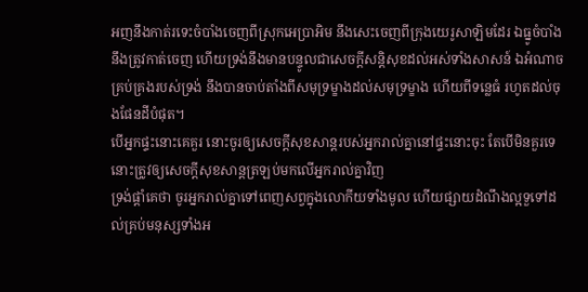អញនឹងកាត់រទេះចំបាំងចេញពីស្រុកអេប្រាអិម នឹងសេះចេញពីក្រុងយេរូសាឡិមដែរ ឯធ្នូចំបាំងនឹងត្រូវកាត់ចេញ ហើយទ្រង់នឹងមានបន្ទូលជាសេចក្ដីសន្តិសុខដល់អស់ទាំងសាសន៍ ឯអំណាចគ្រប់គ្រងរបស់ទ្រង់ នឹងបានចាប់តាំងពីសមុទ្រម្ខាងដល់សមុទ្រម្ខាង ហើយពីទន្លេធំ រហូតដល់ចុងផែនដីបំផុត។
បើអ្នកផ្ទះនោះគេគួរ នោះចូរឲ្យសេចក្ដីសុខសាន្តរបស់អ្នករាល់គ្នានៅផ្ទះនោះចុះ តែបើមិនគួរទេ នោះត្រូវឲ្យសេចក្ដីសុខសាន្តត្រឡប់មកលើអ្នករាល់គ្នាវិញ
ទ្រង់ផ្តាំគេថា ចូរអ្នករាល់គ្នាទៅពេញសព្វក្នុងលោកីយទាំងមូល ហើយផ្សាយដំណឹងល្អទួទៅដល់គ្រប់មនុស្សទាំងអ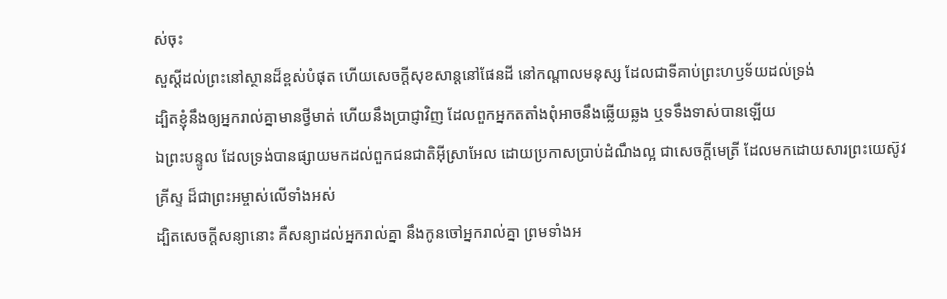ស់ចុះ
សួស្តីដល់ព្រះនៅស្ថានដ៏ខ្ពស់បំផុត ហើយសេចក្ដីសុខសាន្តនៅផែនដី នៅកណ្តាលមនុស្ស ដែលជាទីគាប់ព្រះហឫទ័យដល់ទ្រង់
ដ្បិតខ្ញុំនឹងឲ្យអ្នករាល់គ្នាមានថ្វីមាត់ ហើយនឹងប្រាជ្ញាវិញ ដែលពួកអ្នកតតាំងពុំអាចនឹងឆ្លើយឆ្លង ឬទទឹងទាស់បានឡើយ
ឯព្រះបន្ទូល ដែលទ្រង់បានផ្សាយមកដល់ពួកជនជាតិអ៊ីស្រាអែល ដោយប្រកាសប្រាប់ដំណឹងល្អ ជាសេចក្ដីមេត្រី ដែលមកដោយសារព្រះយេស៊ូវគ្រីស្ទ ដ៏ជាព្រះអម្ចាស់លើទាំងអស់
ដ្បិតសេចក្ដីសន្យានោះ គឺសន្យាដល់អ្នករាល់គ្នា នឹងកូនចៅអ្នករាល់គ្នា ព្រមទាំងអ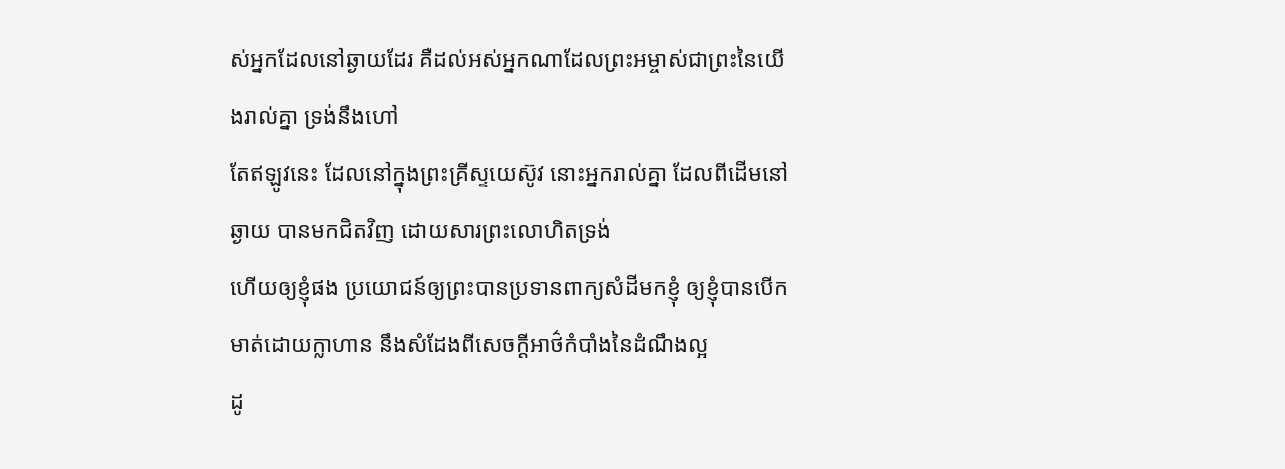ស់អ្នកដែលនៅឆ្ងាយដែរ គឺដល់អស់អ្នកណាដែលព្រះអម្ចាស់ជាព្រះនៃយើងរាល់គ្នា ទ្រង់នឹងហៅ
តែឥឡូវនេះ ដែលនៅក្នុងព្រះគ្រីស្ទយេស៊ូវ នោះអ្នករាល់គ្នា ដែលពីដើមនៅឆ្ងាយ បានមកជិតវិញ ដោយសារព្រះលោហិតទ្រង់
ហើយឲ្យខ្ញុំផង ប្រយោជន៍ឲ្យព្រះបានប្រទានពាក្យសំដីមកខ្ញុំ ឲ្យខ្ញុំបានបើកមាត់ដោយក្លាហាន នឹងសំដែងពីសេចក្ដីអាថ៌កំបាំងនៃដំណឹងល្អ
ដូ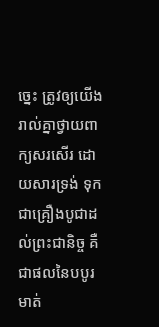ច្នេះ ត្រូវឲ្យយើងរាល់គ្នាថ្វាយពាក្យសរសើរ ដោយសារទ្រង់ ទុកជាគ្រឿងបូជាដល់ព្រះជានិច្ច គឺជាផលនៃបបូរមាត់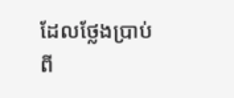ដែលថ្លែងប្រាប់ពី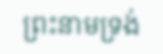ព្រះនាមទ្រង់